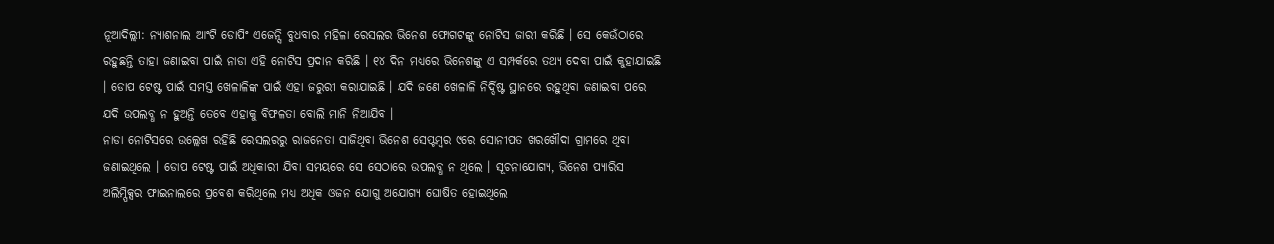ନୂଆଦିଲ୍ଲୀ: ନ୍ୟାଶନାଲ ଆଂଟି ଡୋପିଂ ଏଜେନ୍ସି ବୁଧବାର ମହିଳା ରେସଲର ଭିନେଶ ଫୋଗଟଙ୍କୁ ନୋଟିସ ଜାରୀ କରିଛି । ସେ କେଉଁଠାରେ ରହୁଛନ୍ତି ତାହା ଜଣାଇବା ପାଇଁ ନାଡା ଏହି ନୋଟିସ ପ୍ରଦାନ କରିଛି । ୧୪ ଦିନ ମଧ୍ୟରେ ଭିନେଶଙ୍କୁ ଏ ସମ୍ପର୍କରେ ତଥ୍ୟ ଦେବା ପାଇଁ କୁହାଯାଇଛି । ଡୋପ ଟେଷ୍ଟ ପାଇଁ ସମସ୍ତ ଖେଳାଳିଙ୍କ ପାଇଁ ଏହା ଜରୁରୀ କରାଯାଇଛି । ଯଦି ଜଣେ ଖେଳାଳି ନିର୍ଦ୍ଦିଷ୍ଟ ସ୍ଥାନରେ ରହୁଥିବା ଜଣାଇବା ପରେ ଯଦି ଉପଲବ୍ଧ ନ ହୁଅନ୍ତି ତେବେ ଏହାକୁ ବିଫଳତା ବୋଲି ମାନି ନିଆଯିବ ।
ନାଡା ନୋଟିସରେ ଉଲ୍ଲେଖ ରହିଛି ରେସଲରରୁ ରାଜନେତା ସାଜିଥିବା ଭିନେଶ ସେପ୍ଟମ୍ବର ୯ରେ ସୋନୀପତ ଖରଖୌଦା ଗ୍ରାମରେ ଥିବା ଜଣାଇଥିଲେ । ଡୋପ ଟେଷ୍ଟ ପାଇଁ ଅଧିକାରୀ ଯିବା ସମୟରେ ସେ ସେଠାରେ ଉପଲବ୍ଧ ନ ଥିଲେ । ସୂଚନାଯୋଗ୍ୟ, ଭିନେଶ ପ୍ୟାରିସ ଅଲିମ୍ପିକ୍ସର ଫାଇନାଲରେ ପ୍ରବେଶ କରିଥିଲେ ମଧ୍ୟ ଅଧିକ ଓଜନ ଯୋଗୁ ଅଯୋଗ୍ୟ ଘୋଷିତ ହୋଇଥିଲେ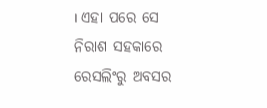। ଏହା ପରେ ସେ ନିରାଶ ସହକାରେ ରେସଲିଂରୁ ଅବସର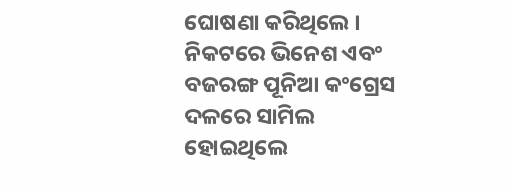ଘୋଷଣା କରିଥିଲେ । ନିକଟରେ ଭିନେଶ ଏବଂ ବଜରଙ୍ଗ ପୂନିଆ କଂଗ୍ରେସ ଦଳରେ ସାମିଲ ହୋଇଥିଲେ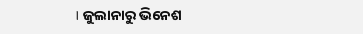। ଜୁଲାନାରୁ ଭିନେଶ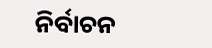ନିର୍ବାଚନ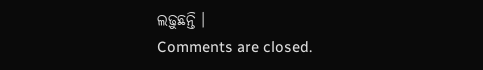ଲଢ଼ୁଛନ୍ତି ।
Comments are closed.